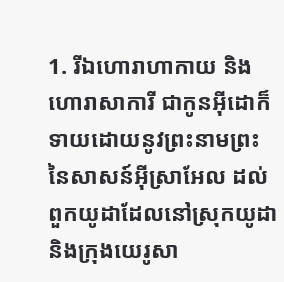1. រីឯហោរាហាកាយ និងហោរាសាការី ជាកូនអ៊ីដោក៏ទាយដោយនូវព្រះនាមព្រះនៃសាសន៍អ៊ីស្រាអែល ដល់ពួកយូដាដែលនៅស្រុកយូដា និងក្រុងយេរូសា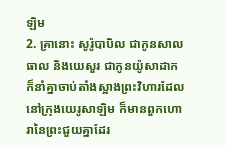ឡិម
2. គ្រានោះ សូរ៉ូបាបិល ជាកូនសាលធាល និងយេសួរ ជាកូនយ៉ូសាដាក ក៏នាំគ្នាចាប់តាំងស្អាងព្រះវិហារដែលនៅក្រុងយេរូសាឡិម ក៏មានពួកហោរានៃព្រះជួយគ្នាដែរ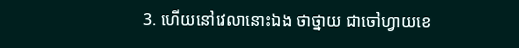3. ហើយនៅវេលានោះឯង ថាថ្នាយ ជាចៅហ្វាយខេ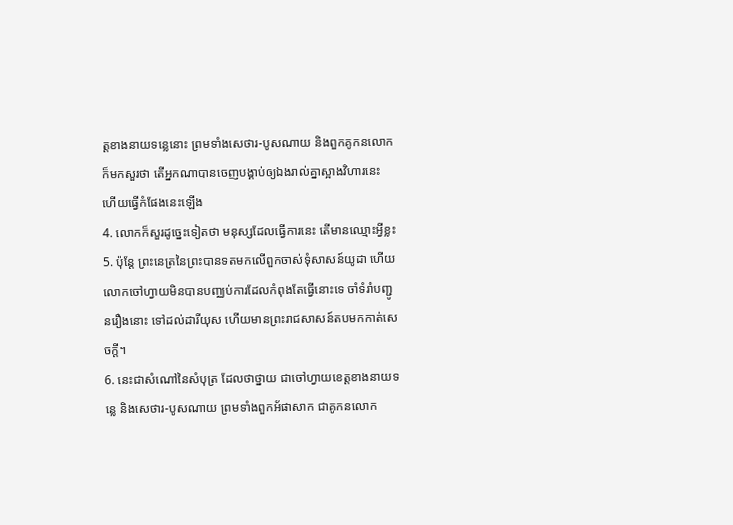ត្តខាងនាយទន្លេនោះ ព្រមទាំងសេថារ-បូសណាយ និងពួកគូកនលោកក៏មកសួរថា តើអ្នកណាបានចេញបង្គាប់ឲ្យឯងរាល់គ្នាស្អាងវិហារនេះ ហើយធ្វើកំផែងនេះឡើង
4. លោកក៏សួរដូច្នេះទៀតថា មនុស្សដែលធ្វើការនេះ តើមានឈ្មោះអ្វីខ្លះ
5. ប៉ុន្តែ ព្រះនេត្រនៃព្រះបានទតមកលើពួកចាស់ទុំសាសន៍យូដា ហើយលោកចៅហ្វាយមិនបានបញ្ឈប់ការដែលកំពុងតែធ្វើនោះទេ ចាំទំរាំបញ្ជូនរឿងនោះ ទៅដល់ដារីយុស ហើយមានព្រះរាជសាសន៍តបមកកាត់សេចក្តី។
6. នេះជាសំណៅនៃសំបុត្រ ដែលថាថ្នាយ ជាចៅហ្វាយខេត្តខាងនាយទន្លេ និងសេថារ-បូសណាយ ព្រមទាំងពួកអ័ផាសាក ជាគូកនលោក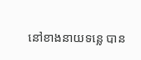នៅខាងនាយទន្លេ បាន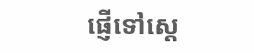ផ្ញើទៅស្តេ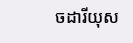ចដារីយុស